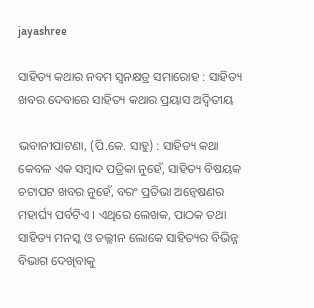jayashree

ସାହିତ୍ୟ କଥାର ନବମ ସ୍ୱନକ୍ଷତ୍ର ସମାରୋହ : ସାହିତ୍ୟ ଖବର ଦେବାରେ ସାହିତ୍ୟ କଥାର ପ୍ରୟାସ ଅଦ୍ୱିତୀୟ

ଭବାନୀପାଟଣା, (ପି.କେ. ସାହୁ) : ସାହିତ୍ୟ କଥା କେବଳ ଏକ ସମ୍ବାଦ ପତ୍ରିକା ନୁହେଁ, ସାହିତ୍ୟ ବିଷୟକ ଚଟାପଟ ଖବର ନୁହେଁ, ବରଂ ପ୍ରତିଭା ଅନ୍ୱେଷଣର ମହାର୍ଘ୍ୟ ପର୍ବଟିଏ । ଏଥିରେ ଲେଖକ, ପାଠକ ତଥା ସାହିତ୍ୟ ମନସ୍କ ଓ ତଲ୍ଲୀନ ଲୋକେ ସାହିତ୍ୟର ବିଭିନ୍ନ ବିଭାଗ ଦେଖିବାକୁ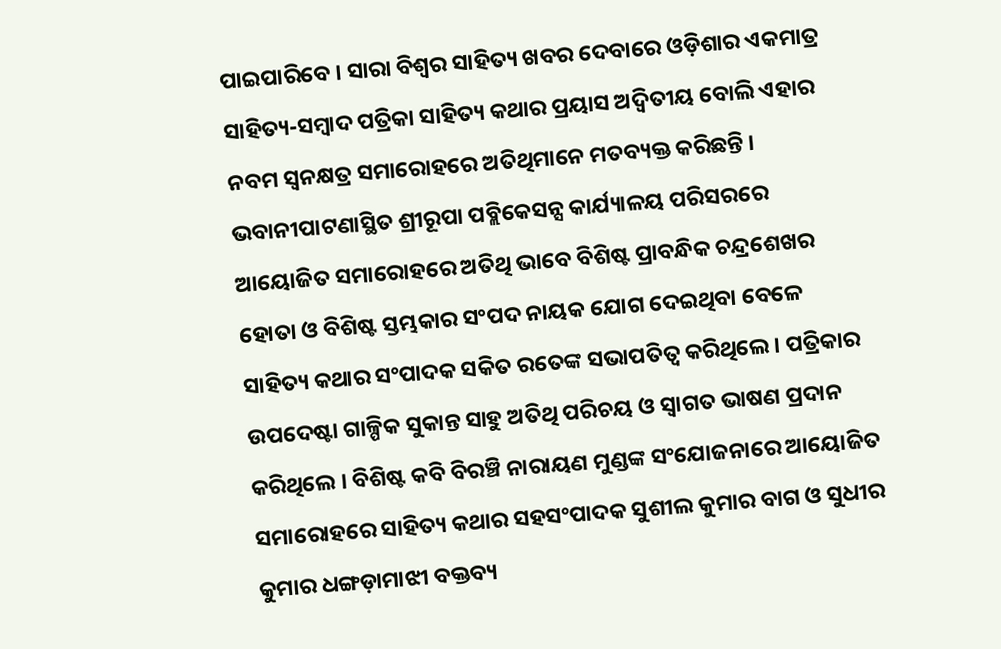ପାଇପାରିବେ । ସାରା ବିଶ୍ୱର ସାହିତ୍ୟ ଖବର ଦେବାରେ ଓଡ଼ିଶାର ଏକମାତ୍ର ସାହିତ୍ୟ-ସମ୍ବାଦ ପତ୍ରିକା ସାହିତ୍ୟ କଥାର ପ୍ରୟାସ ଅଦ୍ୱିତୀୟ ବୋଲି ଏହାର ନବମ ସ୍ୱନକ୍ଷତ୍ର ସମାରୋହରେ ଅତିଥିମାନେ ମତବ୍ୟକ୍ତ କରିଛନ୍ତି । ଭବାନୀପାଟଣାସ୍ଥିତ ଶ୍ରୀରୂପା ପବ୍ଲିକେସନ୍ସ କାର୍ଯ୍ୟାଳୟ ପରିସରରେ ଆୟୋଜିତ ସମାରୋହରେ ଅତିଥି ଭାବେ ବିଶିଷ୍ଟ ପ୍ରାବନ୍ଧିକ ଚନ୍ଦ୍ରଶେଖର ହୋତା ଓ ବିଶିଷ୍ଟ ସ୍ତମ୍ଭକାର ସଂପଦ ନାୟକ ଯୋଗ ଦେଇଥିବା ବେଳେ ସାହିତ୍ୟ କଥାର ସଂପାଦକ ସକିତ ରତେଙ୍କ ସଭାପତିତ୍ୱ କରିଥିଲେ । ପତ୍ରିକାର ଉପଦେଷ୍ଟା ଗାଳ୍ପିକ ସୁକାନ୍ତ ସାହୁ ଅତିଥି ପରିଚୟ ଓ ସ୍ୱାଗତ ଭାଷଣ ପ୍ରଦାନ କରିଥିଲେ । ବିଶିଷ୍ଟ କବି ବିରଞ୍ଚି ନାରାୟଣ ମୁଣ୍ଡଙ୍କ ସଂଯୋଜନାରେ ଆୟୋଜିତ ସମାରୋହରେ ସାହିତ୍ୟ କଥାର ସହସଂପାଦକ ସୁଶୀଲ କୁମାର ବାଗ ଓ ସୁଧୀର କୁମାର ଧଙ୍ଗଡ଼ାମାଝୀ ବକ୍ତବ୍ୟ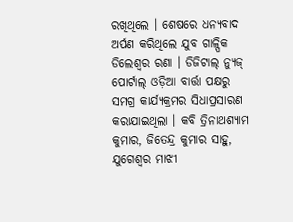ରଖିଥିଲେ । ଶେଷରେ ଧନ୍ୟବାଦ ଅର୍ପଣ କରିଥିଲେ ଯୁବ ଗାଳ୍ପିକ ଡିଲେଶ୍ୱର ରଣା । ଡିଜିଟାଲ୍‌ ନ୍ୟୁଜ୍‌ ପୋର୍ଟାଲ୍‌ ଓଡ଼ିଆ ବାର୍ତ୍ତା ପକ୍ଷରୁ ସମଗ୍ର କାର୍ଯ୍ୟକ୍ରମର ସିଧାପ୍ରସାରଣ କରାଯାଇଥିଲା । କବି ତ୍ରିନାଥଶ୍ୟାମ କୁମାର, ଜିତେନ୍ଦ୍ର କୁମାର ସାହୁ, ଯୁଗେଶ୍ୱର ମାଝୀ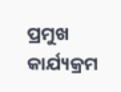ପ୍ରମୁଖ କାର୍ଯ୍ୟକ୍ରମ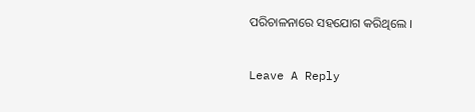ପରିଚାଳନାରେ ସହଯୋଗ କରିଥିଲେ ।

Leave A Reply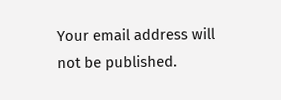Your email address will not be published.